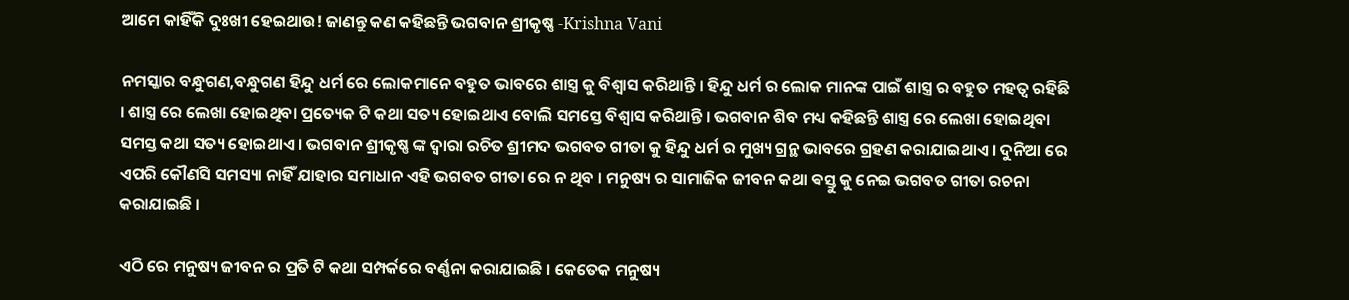ଆମେ କାହିଁକି ଦୁଃଖୀ ହେଇଥାଉ! ଜାଣନ୍ତୁ କଣ କହିଛନ୍ତି ଭଗବାନ ଶ୍ରୀକୃଷ୍ଣ -Krishna Vani

ନମସ୍କାର ବନ୍ଧୁଗଣ,ବନ୍ଧୁଗଣ ହିନ୍ଦୁ ଧର୍ମ ରେ ଲୋକମାନେ ବହୁତ ଭାବରେ ଶାସ୍ତ୍ର କୁ ବିଶ୍ୱାସ କରିଥାନ୍ତି । ହିନ୍ଦୁ ଧର୍ମ ର ଲୋକ ମାନଙ୍କ ପାଇଁ ଶାସ୍ତ୍ର ର ବହୁତ ମହତ୍ୱ ରହିଛି । ଶାସ୍ତ୍ର ରେ ଲେଖା ହୋଇଥିବା ପ୍ରତ୍ୟେକ ଟି କଥା ସତ୍ୟ ହୋଇଥାଏ ବୋଲି ସମସ୍ତେ ବିଶ୍ୱାସ କରିଥାନ୍ତି । ଭଗବାନ ଶିବ ମଧ୍ୟ କହିଛନ୍ତି ଶାସ୍ତ୍ର ରେ ଲେଖା ହୋଇଥିବା ସମସ୍ତ କଥା ସତ୍ୟ ହୋଇଥାଏ । ଭଗବାନ ଶ୍ରୀକୃଷ୍ଣ ଙ୍କ ଦ୍ୱାରା ରଚିତ ଶ୍ରୀମଦ ଭଗବତ ଗୀତା କୁ ହିନ୍ଦୁ ଧର୍ମ ର ମୁଖ୍ୟ ଗ୍ରନ୍ଥ ଭାବରେ ଗ୍ରହଣ କରାଯାଇଥାଏ । ଦୁନିଆ ରେ ଏପରି କୌଣସି ସମସ୍ୟା ନାହିଁ ଯାହାର ସମାଧାନ ଏହି ଭଗବତ ଗୀତା ରେ ନ ଥିବ । ମନୁଷ୍ୟ ର ସାମାଜିକ ଜୀବନ କଥା ଵସ୍ତୁ କୁ ନେଇ ଭଗବତ ଗୀତା ରଚନା କରାଯାଇଛି ।

ଏଠି ରେ ମନୁଷ୍ୟ ଜୀବନ ର ପ୍ରତି ଟି କଥା ସମ୍ପର୍କରେ ବର୍ଣ୍ଣନା କରାଯାଇଛି । କେତେକ ମନୁଷ୍ୟ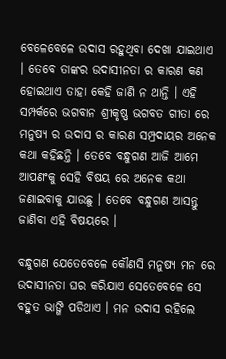ବେଳେବେଳେ ଉଦାସ ରହୁଥିବା ଦେଖା ଯାଇଥାଏ । ତେବେ ତାଙ୍କର ଉଦାସୀନତା ର କାରଣ କଣ ହୋଇଥାଏ ତାହା କେହି ଜାଣି ନ ଥାନ୍ତି । ଏହି ସମ୍ପର୍କରେ ଭଗବାନ ଶ୍ରୀକୃଷ୍ଣ ଭଗବତ ଗୀତା ରେ ମନୁଷ୍ୟ ର ଉଦାସ ର କାରଣ ସମ୍ପ୍ରଦାୟର ଅନେକ କଥା କହିଛନ୍ତି । ତେବେ ବନ୍ଧୁଗଣ ଆଜି ଆମେ ଆପଣଂକୁ ସେହି ବିଷୟ ରେ ଅନେକ କଥା ଜଣାଇବାକୁ ଯାଉଛୁ । ତେବେ ବନ୍ଧୁଗଣ ଆସନ୍ତୁ ଜାଣିବା ଏହି ବିଷୟରେ ।

ବନ୍ଧୁଗଣ ଯେତେବେଳେ କୌଣସି ମନୁଷ୍ୟ ମନ ରେ ଉଦାସୀନତା ଘର କରିଯାଏ ସେତେବେଳେ ସେ ବହୁତ ଭାଙ୍ଗି ପଡିଥାଏ । ମନ ଉଦାସ ରହିଲେ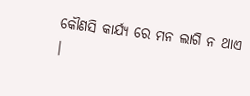କୌଣସି କାର୍ଯ୍ୟ ରେ ମନ ଲାଗି ନ ଥାଏ ।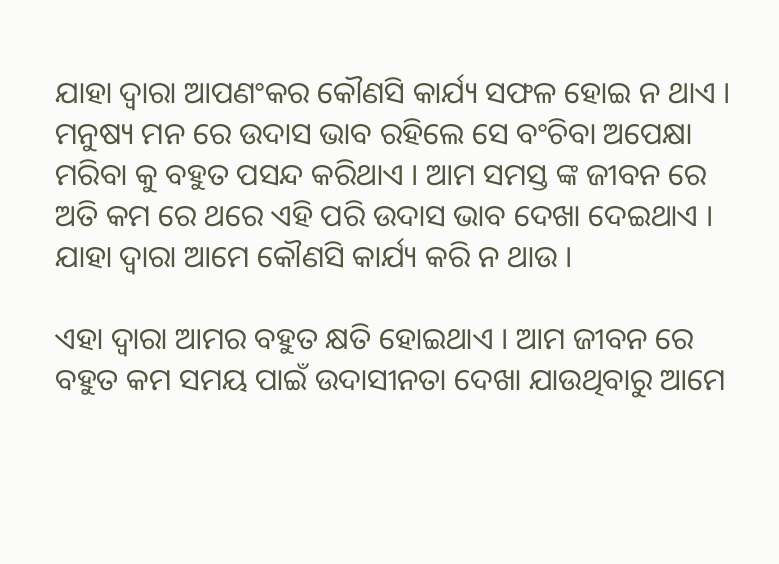ଯାହା ଦ୍ୱାରା ଆପଣଂକର କୌଣସି କାର୍ଯ୍ୟ ସଫଳ ହୋଇ ନ ଥାଏ । ମନୁଷ୍ୟ ମନ ରେ ଉଦାସ ଭାବ ରହିଲେ ସେ ବଂଚିବା ଅପେକ୍ଷା ମରିବା କୁ ବହୁତ ପସନ୍ଦ କରିଥାଏ । ଆମ ସମସ୍ତ ଙ୍କ ଜୀବନ ରେ ଅତି କମ ରେ ଥରେ ଏହି ପରି ଉଦାସ ଭାବ ଦେଖା ଦେଇଥାଏ । ଯାହା ଦ୍ୱାରା ଆମେ କୌଣସି କାର୍ଯ୍ୟ କରି ନ ଥାଉ ।

ଏହା ଦ୍ବାରା ଆମର ବହୁତ କ୍ଷତି ହୋଇଥାଏ । ଆମ ଜୀବନ ରେ ବହୁତ କମ ସମୟ ପାଇଁ ଉଦାସୀନତା ଦେଖା ଯାଉଥିବାରୁ ଆମେ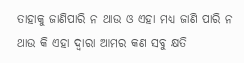ତାହାକୁ ଜାଣିପାରି ନ ଥାଉ ଓ ଏହା ମଧ୍ୟ ଜାଣି ପାରି ନ ଥାଉ କି ଏହା ଦ୍ୱାରା ଆମର କଣ ସବୁ କ୍ଷତି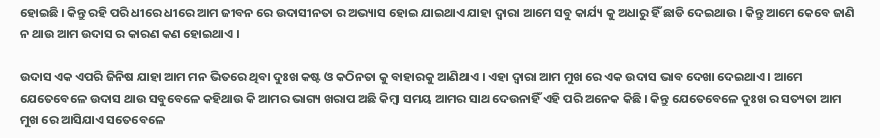ହୋଇଛି । କିନ୍ତୁ ରହି ପରି ଧୀରେ ଧୀରେ ଆମ ଜୀବନ ରେ ଉଦାସୀନତା ର ଅଭ୍ୟାସ ହୋଇ ଯାଇଥାଏ ଯାହା ଦ୍ୱାରା ଆମେ ସବୁ କାର୍ଯ୍ୟ କୁ ଅଧାରୁ ହିଁ ଛାଡି ଦେଇଥାଉ । କିନ୍ତୁ ଆମେ କେବେ ଜାଣି ନ ଥାଉ ଆମ ଉଦାସ ର କାରଣ କଣ ହୋଇଥାଏ ।

ଉଦାସ ଏକ ଏପରି ଜିନିଷ ଯାହା ଆମ ମନ ଭିତରେ ଥିବା ଦୁଃଖ କଷ୍ଟ ଓ କଠିନତା କୁ ବାହାରକୁ ଆଣିଥାଏ । ଏହା ଦ୍ୱାରା ଆମ ମୁଖ ରେ ଏକ ଉଦାସ ଭାବ ଦେଖା ଦେଇଥାଏ । ଆମେ ଯେତେବେଳେ ଉଦାସ ଥାଉ ସବୁବେଳେ କହିଥାଉ କି ଆମର ଭାଗ୍ୟ ଖରାପ ଅଛି କିମ୍ବା ସମୟ ଆମର ସାଥ ଦେଉନାହିଁ ଏହି ପରି ଅନେକ କିଛି । କିନ୍ତୁ ଯେତେବେଳେ ଦୁଃଖ ର ସତ୍ୟତା ଆମ ମୁଖ ରେ ଆସିଯାଏ ସତେବେଳେ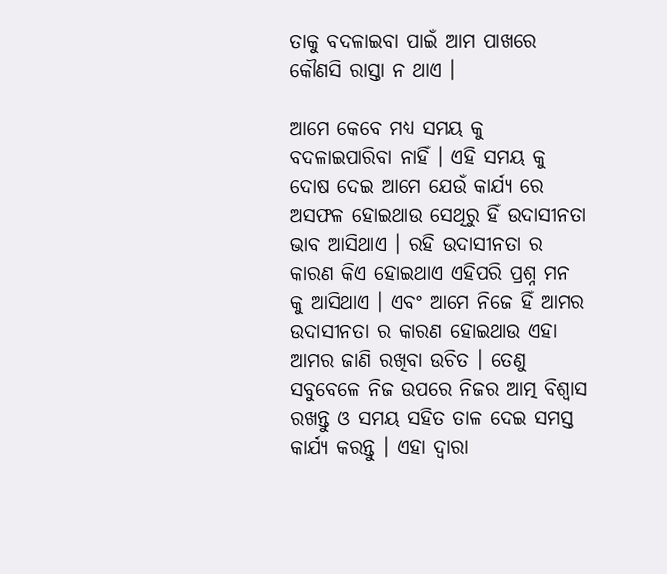ତାକୁ ବଦଳାଇବା ପାଇଁ ଆମ ପାଖରେ କୌଣସି ରାସ୍ତା ନ ଥାଏ ।

ଆମେ କେବେ ମଧ୍ୟ ସମୟ କୁ ବଦଳାଇପାରିବା ନାହିଁ । ଏହି ସମୟ କୁ ଦୋଷ ଦେଇ ଆମେ ଯେଉଁ କାର୍ଯ୍ୟ ରେ ଅସଫଳ ହୋଇଥାଉ ସେଥିରୁ ହିଁ ଉଦାସୀନତା ଭାବ ଆସିଥାଏ । ରହି ଉଦାସୀନତା ର କାରଣ କିଏ ହୋଇଥାଏ ଏହିପରି ପ୍ରଶ୍ନ ମନ କୁ ଆସିଥାଏ । ଏବଂ ଆମେ ନିଜେ ହିଁ ଆମର ଉଦାସୀନତା ର କାରଣ ହୋଇଥାଉ ଏହା ଆମର ଜାଣି ରଖିବା ଉଚିତ । ତେଣୁ ସବୁବେଳେ ନିଜ ଉପରେ ନିଜର ଆତ୍ମ ବିଶ୍ୱାସ ରଖନ୍ତୁ ଓ ସମୟ ସହିତ ତାଳ ଦେଇ ସମସ୍ତ କାର୍ଯ୍ୟ କରନ୍ତୁ । ଏହା ଦ୍ବାରା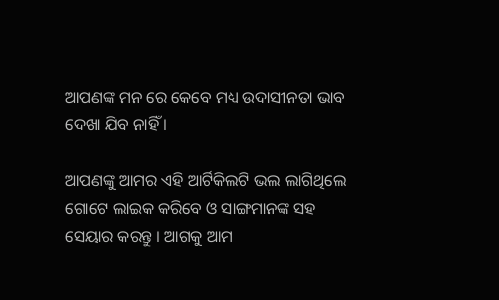ଆପଣଙ୍କ ମନ ରେ କେବେ ମଧ୍ୟ ଉଦାସୀନତା ଭାବ ଦେଖା ଯିବ ନାହିଁ ।

ଆପଣଙ୍କୁ ଆମର ଏହି ଆର୍ଟିକିଲଟି ଭଲ ଲାଗିଥିଲେ ଗୋଟେ ଲାଇକ କରିବେ ଓ ସାଙ୍ଗମାନଙ୍କ ସହ ସେୟାର କରନ୍ତୁ । ଆଗକୁ ଆମ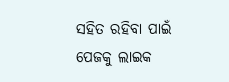ସହିତ ରହିବା ପାଇଁ ପେଜକୁ ଲାଇକ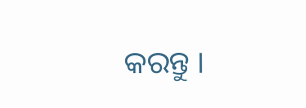କରନ୍ତୁ ।